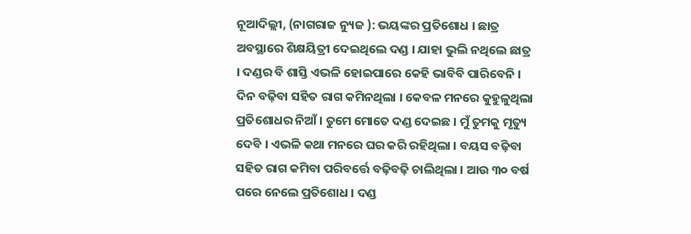ନୂଆଦିଲ୍ଲୀ, (ନାଗରାଜ ନ୍ୟୁଜ ): ଭୟଙ୍କର ପ୍ରତିଶୋଧ । ଛାତ୍ର ଅବସ୍ଥାରେ ଶିକ୍ଷୟିତ୍ରୀ ଦେଇଥିଲେ ଦଣ୍ଡ । ଯାହା ଭୁଲି ନଥିଲେ ଛାତ୍ର । ଦଣ୍ଡର ବି ଶାସ୍ତି ଏଭଳି ହୋଇପାରେ କେହି ଭାବିବି ପାରିବେନି । ଦିନ ବଢ଼ିବା ସହିତ ରାଗ କମିନଥିଲା । କେବଳ ମନରେ କୁହୁଳୁଥିଲା ପ୍ରତିଶୋଧର ନିଆଁ । ତୁମେ ମୋତେ ଦଣ୍ଡ ଦେଇଛ । ମୁଁ ତୁମକୁ ମୃତ୍ୟୁ ଦେବି । ଏଭଳି କଥା ମନରେ ଘର କରି ରହିଥିଲା । ବୟସ ବଢ଼ିବା ସହିତ ରାଗ କମିବା ପରିବର୍ତ୍ତେ ବଢ଼ିବଢ଼ି ଚାଲିଥିଲା । ଆଉ ୩୦ ବର୍ଷ ପରେ ନେଲେ ପ୍ରତିଶୋଧ । ଦଣ୍ଡ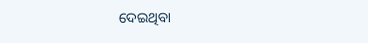ଦେଇଥିବା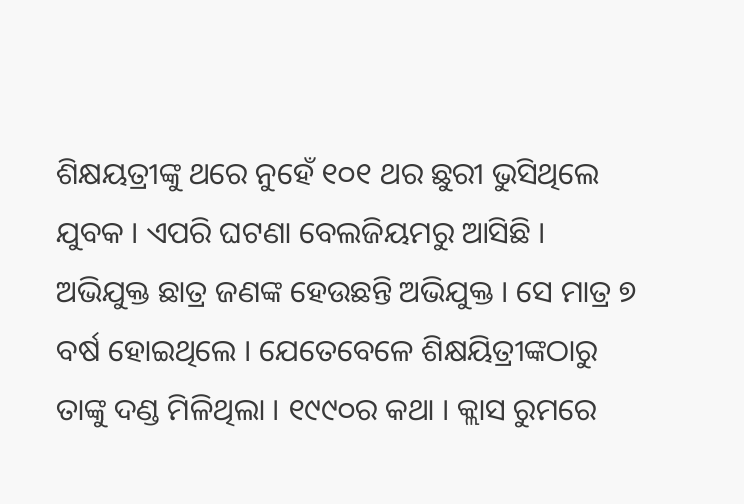ଶିକ୍ଷୟତ୍ରୀଙ୍କୁ ଥରେ ନୁହେଁ ୧୦୧ ଥର ଛୁରୀ ଭୁସିଥିଲେ ଯୁବକ । ଏପରି ଘଟଣା ବେଲଜିୟମରୁ ଆସିଛି । ଅଭିଯୁକ୍ତ ଛାତ୍ର ଜଣଙ୍କ ହେଉଛନ୍ତି ଅଭିଯୁକ୍ତ । ସେ ମାତ୍ର ୭ ବର୍ଷ ହୋଇଥିଲେ । ଯେତେବେଳେ ଶିକ୍ଷୟିତ୍ରୀଙ୍କଠାରୁ ତାଙ୍କୁ ଦଣ୍ଡ ମିଳିଥିଲା । ୧୯୯୦ର କଥା । କ୍ଲାସ ରୁମରେ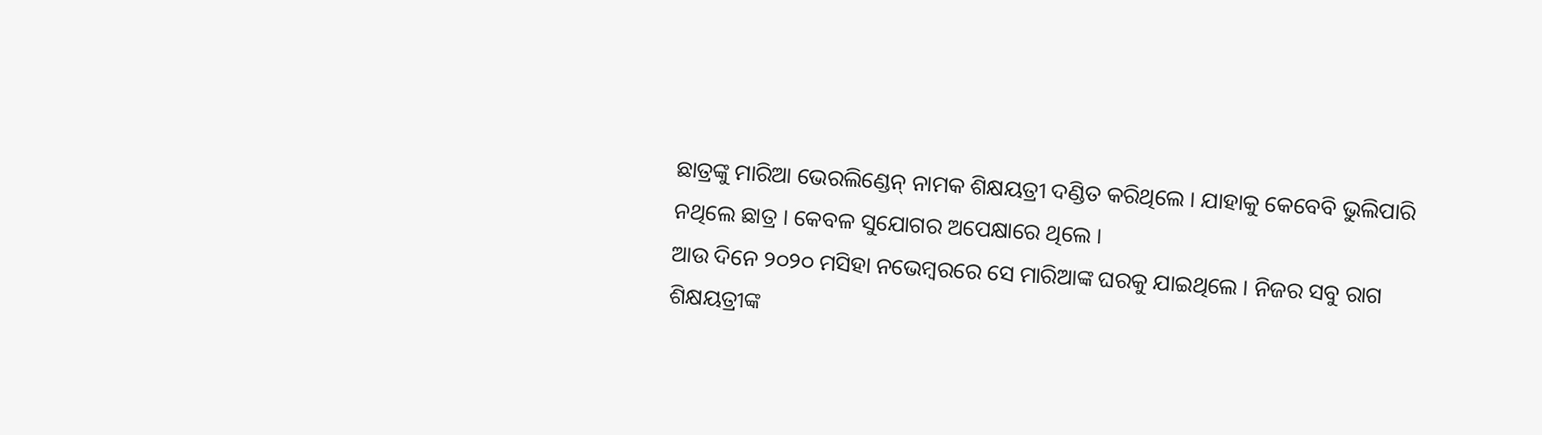ଛାତ୍ରଙ୍କୁ ମାରିଆ ଭେରଲିଣ୍ଡେନ୍ ନାମକ ଶିକ୍ଷୟତ୍ରୀ ଦଣ୍ଡିତ କରିଥିଲେ । ଯାହାକୁ କେବେବି ଭୁଲିପାରି ନଥିଲେ ଛାତ୍ର । କେବଳ ସୁଯୋଗର ଅପେକ୍ଷାରେ ଥିଲେ ।
ଆଉ ଦିନେ ୨୦୨୦ ମସିହା ନଭେମ୍ବରରେ ସେ ମାରିଆଙ୍କ ଘରକୁ ଯାଇଥିଲେ । ନିଜର ସବୁ ରାଗ ଶିକ୍ଷୟତ୍ରୀଙ୍କ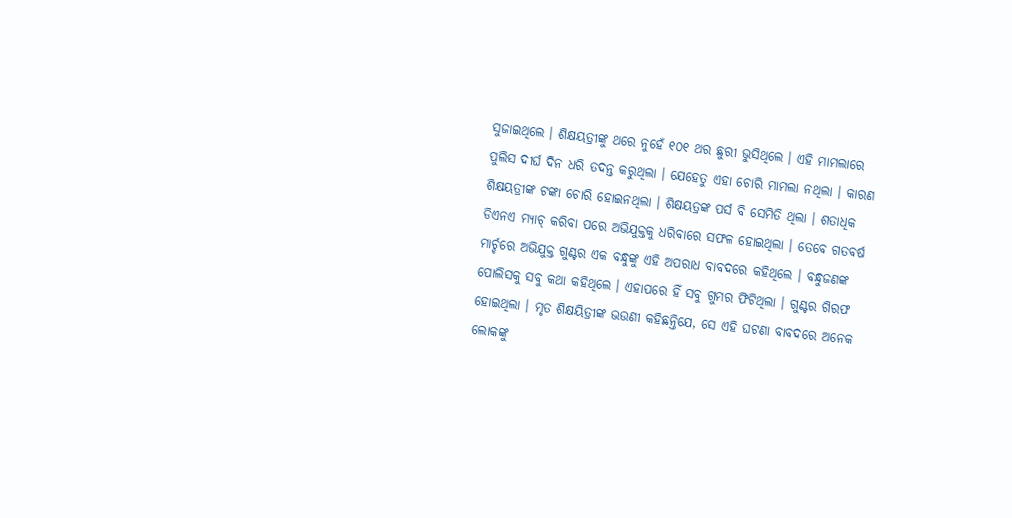ସୁଜାଇଥିଲେ । ଶିକ୍ଷୟତ୍ରୀଙ୍କୁ ଥରେ ନୁହେଁ ୧୦୧ ଥର ଛୁରୀ ଭୁସିଥିଲେ । ଏହି ମାମଲାରେ ପୁଲିସ ଦୀର୍ଘ ଦିନ ଧରି ତଦନ୍ତ କରୁଥିଲା । ଯେହେତୁ ଏହା ଚୋରି ମାମଲା ନଥିଲା । କାରଣ ଶିକ୍ଷୟତ୍ରୀଙ୍କ ଟଙ୍କା ଚୋରି ହୋଇନଥିଲା । ଶିକ୍ଷୟତ୍ରଙ୍କ ପର୍ସ ବି ସେମିତି ଥିଲା । ଶତାଧିକ ଡିଏନଏ ମ୍ୟାଚ୍ କରିବା ପରେ ଅଭିଯୁକ୍ତକୁ ଧରିବାରେ ସଫଳ ହୋଇଥିଲା । ତେବେ ଗତବର୍ଷ ମାର୍ଚ୍ଚରେ ଅଭିଯୁକ୍ତ ଗୁଣ୍ଟର ଏକ ବନ୍ଧୁଙ୍କୁ ଏହି ଅପରାଧ ବାବଦରେ କହିଥିଲେ । ବନ୍ଧୁଜଣଙ୍କ ପୋଲିସକୁ ସବୁ କଥା କହିଥିଲେ । ଏହାପରେ ହିଁ ସବୁ ଗୁମର ଫିଟିଥିଲା । ଗୁଣ୍ଟର ଗିରଫ ହୋଇଥିଲା । ମୃତ ଶିକ୍ଷୟିତ୍ରୀଙ୍କ ଭଉଣୀ କହିଛନ୍ତିଯେ, ସେ ଏହି ଘଟଣା ବାବଦରେ ଅନେକ ଲୋକଙ୍କୁ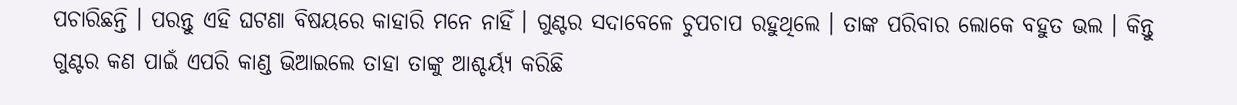ପଚାରିଛନ୍ତି । ପରନ୍ତୁ ଏହି ଘଟଣା ବିଷୟରେ କାହାରି ମନେ ନାହିଁ । ଗୁଣ୍ଟର ସଦାବେଳେ ଚୁପଚାପ ରହୁଥିଲେ । ତାଙ୍କ ପରିବାର ଲୋକେ ବହୁତ ଭଲ । କିନ୍ତୁ ଗୁଣ୍ଟର କଣ ପାଇଁ ଏପରି କାଣ୍ଡ ଭିଆଇଲେ ତାହା ତାଙ୍କୁ ଆଶ୍ଚର୍ୟ୍ୟ କରିଛି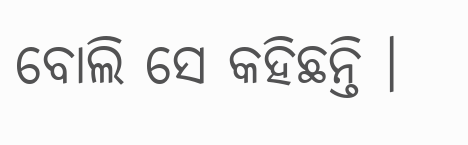ବୋଲି ସେ କହିଛନ୍ତି ।